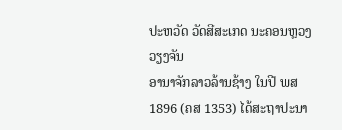ປະຫວັດ ວັດສີສະເກດ ນະຄອນຫຼວງວຽງຈັນ
ອານາຈັກລາວລ້ານຊ້າງ ໃນປີ ພສ 1896 (ຄສ 1353) ໄດ້ສະຖາປະນາ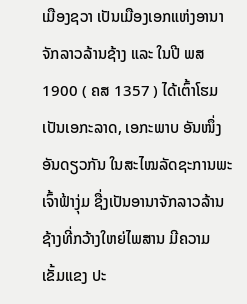ເມືອງຊວາ ເປັນເມືອງເອກແຫ່ງອານາຈັກລາວລ້ານຊ້າງ ແລະ ໃນປີ ພສ 1900 ( ຄສ 1357 ) ໄດ້ເຕົ້າໂຮມເປັນເອກະລາດ, ເອກະພາບ ອັນໜຶ່ງອັນດຽວກັນ ໃນສະໄໝລັດຊະການພະເຈົ້າຟ້າງຸ່ມ ຊື່ງເປັນອານາຈັກລາວລ້ານຊ້າງທີ່ກວ້າງໃຫຍ່ໄພສານ ມີຄວາມເຂັ້ມແຂງ ປະ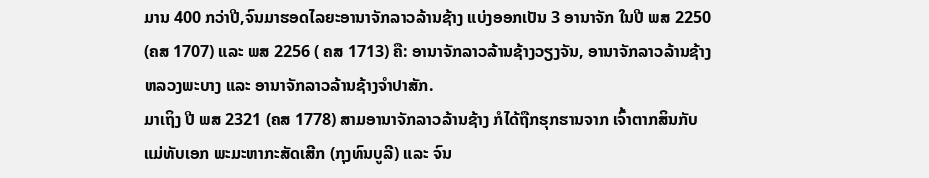ມານ 400 ກວ່າປີ,ຈົນມາຮອດໄລຍະອານາຈັກລາວລ້ານຊ້າງ ແບ່ງອອກເປັນ 3 ອານາຈັກ ໃນປີ ພສ 2250 (ຄສ 1707) ແລະ ພສ 2256 ( ຄສ 1713) ຄື: ອານາຈັກລາວລ້ານຊ້າງວຽງຈັນ, ອານາຈັກລາວລ້ານຊ້າງຫລວງພະບາງ ແລະ ອານາຈັກລາວລ້ານຊ້າງຈຳປາສັກ.
ມາເຖິງ ປີ ພສ 2321 (ຄສ 1778) ສາມອານາຈັກລາວລ້ານຊ້າງ ກໍໄດ້ຖືກຮຸກຮານຈາກ ເຈົ້າຕາກສິນກັບແມ່ທັບເອກ ພະມະຫາກະສັດເສີກ (ກຸງທົນບູລີ) ແລະ ຈົນ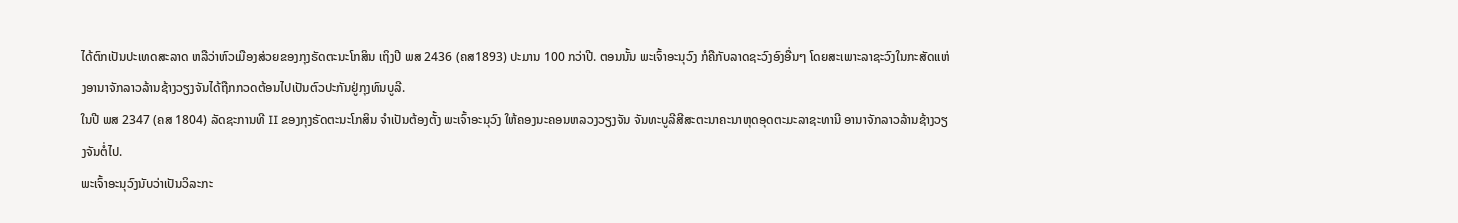ໄດ້ຕົກເປັນປະເທດສະລາດ ຫລືວ່າຫົວເມືອງສ່ວຍຂອງກຸງຣັດຕະນະໂກສິນ ເຖິງປີ ພສ 2436 (ຄສ1893) ປະມານ 100 ກວ່າປີ. ຕອນນັ້ນ ພະເຈົ້າອະນຸວົງ ກໍຄືກັບລາດຊະວົງອົງອື່ນໆ ໂດຍສະເພາະລາຊະວົງໃນກະສັດແຫ່ງອານາຈັກລາວລ້ານຊ້າງວຽງຈັນໄດ້ຖືກກວດຕ້ອນໄປເປັນຕົວປະກັນຢູ່ກຸງທົນບູລີ.
ໃນປີ ພສ 2347 (ຄສ 1804) ລັດຊະການທີ II ຂອງກຸງຣັດຕະນະໂກສິນ ຈຳເປັນຕ້ອງຕັ້ງ ພະເຈົ້າອະນຸວົງ ໃຫ້ຄອງນະຄອນຫລວງວຽງຈັນ ຈັນທະບູລີສີສະຕະນາຄະນາຫຸດອຸດຕະມະລາຊະທານີ ອານາຈັກລາວລ້ານຊ້າງວຽງຈັນຕໍ່ໄປ.
ພະເຈົ້າອະນຸວົງນັບວ່າເປັນວິລະກະ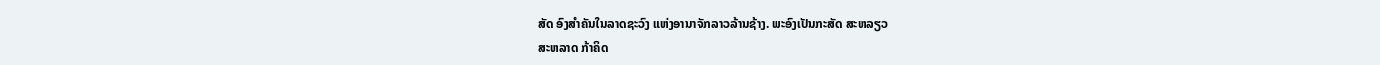ສັດ ອົງສຳຄັນໃນລາດຊະວົງ ແຫ່ງອານາຈັກລາວລ້ານຊ້າງ. ພະອົງເປັນກະສັດ ສະຫລຽວ
ສະຫລາດ ກ້າຄິດ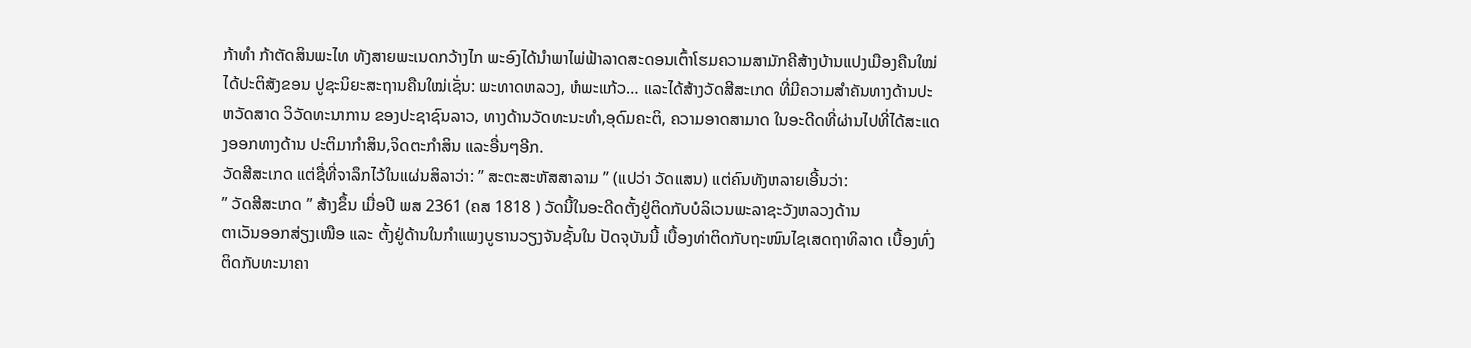ກ້າທຳ ກ້າຕັດສິນພະໄທ ທັງສາຍພະເນດກວ້າງໄກ ພະອົງໄດ້ນຳພາໄພ່ຟ້າລາດສະດອນເຕົ້າໂຮມຄວາມສາມັກຄີສ້າງບ້ານແປງເມືອງຄືນໃໝ່ ໄດ້ປະຕິສັງຂອນ ປູຊະນິຍະສະຖານຄືນໃໝ່ເຊັ່ນ: ພະທາດຫລວງ, ຫໍພະແກ້ວ… ແລະໄດ້ສ້າງວັດສີສະເກດ ທີ່ມີຄວາມສຳຄັນທາງດ້ານປະຫວັດສາດ ວິວັດທະນາການ ຂອງປະຊາຊົນລາວ, ທາງດ້ານວັດທະນະທຳ,ອຸດົມຄະຕິ, ຄວາມອາດສາມາດ ໃນອະດີດທີ່ຜ່ານໄປທີ່ໄດ້ສະແດງອອກທາງດ້ານ ປະຕິມາກຳສິນ,ຈິດຕະກຳສິນ ແລະອື່ນໆອີກ.
ວັດສີສະເກດ ແຕ່ຊື່ທີ່ຈາລຶກໄວ້ໃນແຜ່ນສິລາວ່າ: ” ສະຕະສະຫັສສາລາມ ” (ແປວ່າ ວັດແສນ) ແຕ່ຄົນທັງຫລາຍເອີ້ນວ່າ:
” ວັດສີສະເກດ ” ສ້າງຂຶ້ນ ເມື່ອປີ ພສ 2361 (ຄສ 1818 ) ວັດນີ້ໃນອະດີດຕັ້ງຢູ່ຕິດກັບບໍລິເວນພະລາຊະວັງຫລວງດ້ານ
ຕາເວັນອອກສ່ຽງເໜືອ ແລະ ຕັ້ງຢູ່ດ້ານໃນກຳແພງບູຮານວຽງຈັນຊັ້ນໃນ ປັດຈຸບັນນີ້ ເບື້ອງທ່າຕິດກັບຖະໜົນໄຊເສດຖາທິລາດ ເບື້ອງທົ່ງຕິດກັບທະນາຄາ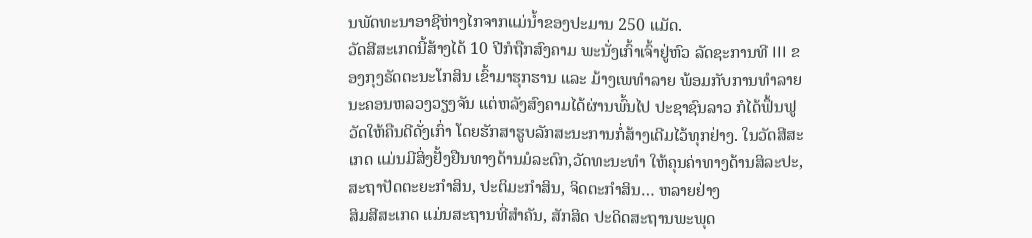ນພັດທະນາອາຊີຫ່າງໄກຈາກແມ່ນ້ຳຂອງປະມານ 250 ແມັດ.
ວັດສີສະເກດນີ້ສ້າງໄດ້ 10 ປີກໍຖືກສົງຄາມ ພະນັ່ງເກົ້າເຈົ້າຢູ່ຫົວ ລັດຊະການທີ III ຂອງກຸງຣັດຕະນະໂກສິນ ເຂົ້າມາຮຸກຮານ ແລະ ມ້າງເພທຳລາຍ ພ້ອມກັບການທຳລາຍນະຄອນຫລວງວຽງຈັນ ແຕ່ຫລັງສົງຄາມໄດ້ຜ່ານພົ້ນໄປ ປະຊາຊົນລາວ ກໍໄດ້ຟຶ້ນຟູວັດໃຫ້ຄືນດີດັ່ງເກົ່າ ໂດຍຮັກສາຮູບລັກສະນະການກໍ່ສ້າງເດີມໄວ້ທຸກຢ່າງ. ໃນວັດສີສະເກດ ແມ່ນມີສິ່ງຢັ້ງຢືນທາງດ້ານມໍລະດົກ,ວັດທະນະທຳ ໃຫ້ຄຸນຄ່າທາງດ້ານສິລະປະ,ສະຖາປັດຕະຍະກຳສິນ, ປະຕິມະກຳສິນ, ຈິດຕະກຳສິນ… ຫລາຍຢ່າງ
ສິມສີສະເກດ ແມ່ນສະຖານທີ່ສຳຄັນ, ສັກສິດ ປະດິດສະຖານພະພຸດ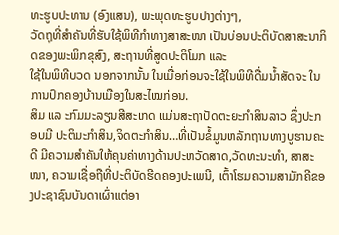ທະຮູບປະທານ (ອົງແສນ), ພະພຸດທະຮູບປາງຕ່າງໆ,
ວັດຖຸທີ່ສຳຄັນທີ່ຮັບໃຊ້ພິທີກຳທາງສາສະໜາ ເປັນບ່ອນປະຕິບັດສາສະນາກິດຂອງພະພິກຂຸສົງ, ສະຖານທີ່ສູດປະຕິໂມກ ແລະ
ໃຊ້ໃນພິທີບວດ ນອກຈາກນັ້ນ ໃນເມື່ອກ່ອນຈະໃຊ້ໃນພິທີດື່ມນໍ້າສັດຈະ ໃນການປົກຄອງບ້ານເມືອງໃນສະໄໝກ່ອນ.
ສິມ ແລ ະກົມມະລຽນສີສະເກດ ແມ່ນສະຖາປັດຕະຍະກຳສິນລາວ ຊຶ່ງປະກອບມີ ປະຕິມະກຳສິນ,ຈິດຕະກຳສິນ…ທີ່ເປັນຂໍ້ມູນຫລັກຖານທາງບູຮານຄະດີ ມີຄວາມສຳຄັນໃຫ້ຄຸນຄ່າທາງດ້ານປະຫວັດສາດ,ວັດທະນະທຳ, ສາສະໜາ, ຄວາມເຊື່ອຖືທີ່ປະຕິບັດຮີດຄອງປະເພນີ, ເຕົ້າໂຮມຄວາມສາມັກຄີຂອງປະຊາຊົນບັນດາເຜົ່າແຕ່ອາ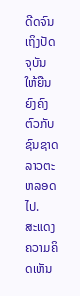ດີດຈົນເຖິງປັດຈຸບັນ ໃຫ້ຍືນຍົງຄົງຕົວກັບຊົນຊາດລາວຕະຫລອດໄປ.
ສະແດງຄວາມຄິດເຫັນ